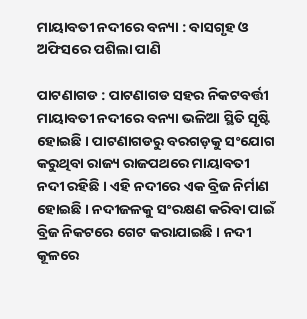ମାୟାବତୀ ନଦୀରେ ବନ୍ୟା : ବାସଗୃହ ଓ ଅଫିସରେ ପଶିଲା ପାଣି

ପାଟଣାଗଡ : ପାଟଣାଗଡ ସହର ନିକଟବର୍ତ୍ତୀ ମାୟାବତୀ ନଦୀରେ ବନ୍ୟା ଭଳିଆ ସ୍ଥିତି ସୃଷ୍ଟି ହୋଇଛି । ପାଟଣାଗଡରୁ ବରଗଡ଼କୁ ସଂଯୋଗ କରୁଥିବା ରାଜ୍ୟ ରାଜପଥରେ ମାୟାବତୀ ନଦୀ ରହିଛି । ଏହି ନଦୀରେ ଏକ ବ୍ରିଜ ନିର୍ମାଣ ହୋଇଛି । ନଦୀଜଳକୁ ସଂରକ୍ଷଣ କରିବା ପାଇଁ ବ୍ରିଜ ନିକଟରେ ଗେଟ କରାଯାଇଛି । ନଦୀ କୂଳରେ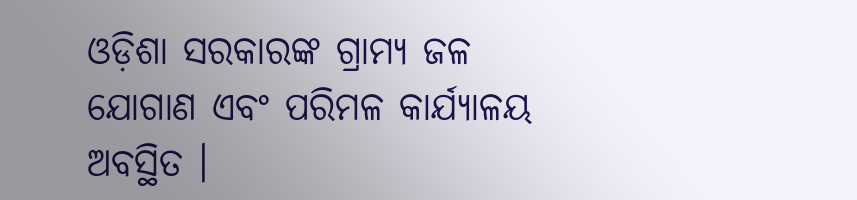ଓଡ଼ିଶା ସରକାରଙ୍କ ଗ୍ରାମ୍ୟ ଜଳ ଯୋଗାଣ ଏବଂ ପରିମଳ କାର୍ଯ୍ୟାଳୟ ଅବସ୍ଥିତ ।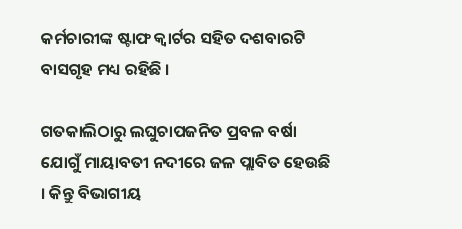କର୍ମଚାରୀଙ୍କ ଷ୍ଟାଫ କ୍ୱାର୍ଟର ସହିତ ଦଶବାରଟି ବାସଗୃହ ମଧ୍ୟ ରହିଛି ।

ଗତକାଲିଠାରୁ ଲଘୁଚାପଜନିତ ପ୍ରବଳ ବର୍ଷା ଯୋଗୁଁ ମାୟାବତୀ ନଦୀରେ ଜଳ ପ୍ଲାବିତ ହେଉଛି । କିନ୍ତୁ ବିଭାଗୀୟ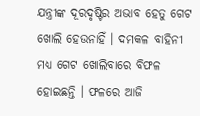ଯନ୍ତ୍ରୀଙ୍କ ଦୂରଦୃଷ୍ଟିର ଅଭାବ ହେତୁ ଗେଟ ଖୋଲି ହେଉନାହିଁ । ଦମକଳ ବାହିନୀ ମଧ୍ୟ ଗେଟ ଖୋଲିବାରେ ବିଫଳ ହୋଇଛନ୍ତି । ଫଳରେ ଆଜି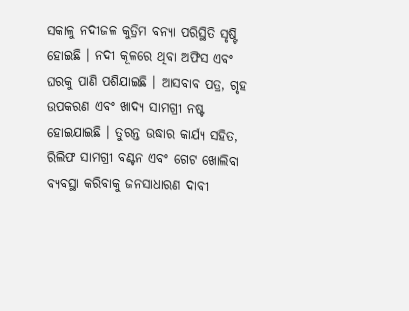ସକାଳୁ ନଦୀଜଳ କୁତ୍ରିମ ବନ୍ୟା ପରିସ୍ଥିତି ସୃଷ୍ଟି ହୋଇଛି । ନଦୀ କୂଳରେ ଥିବା ଅଫିସ ଏବଂ ଘରକୁ ପାଣି ପଶିଯାଇଛି । ଆସବାବ ପତ୍ର, ଗୃହ ଉପକରଣ ଏବଂ ଖାଦ୍ୟ ସାମଗ୍ରୀ ନଷ୍ଟ ହୋଇଯାଇଛି । ତୁରନ୍ତ ଉଦ୍ଧାର କାର୍ଯ୍ୟ ସହିତ, ରିଲିଫ ସାମଗ୍ରୀ ବଣ୍ଟନ ଏବଂ ଗେଟ ଖୋଲିବା ବ୍ୟବସ୍ଥା କରିବାକୁ ଜନସାଧାରଣ ଦାବୀ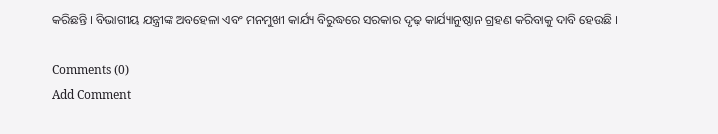କରିଛନ୍ତି । ବିଭାଗୀୟ ଯନ୍ତ୍ରୀଙ୍କ ଅବହେଳା ଏବଂ ମନମୁଖୀ କାର୍ଯ୍ୟ ବିରୁଦ୍ଧରେ ସରକାର ଦୃଢ଼ କାର୍ଯ୍ୟାନୁଷ୍ଠାନ ଗ୍ରହଣ କରିବାକୁ ଦାବି ହେଉଛି ।

Comments (0)
Add Comment